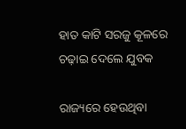ହାତ କାଟି ସରଜୁ କୂଳରେ ଚଢ଼ାଇ ଦେଲେ ଯୁବକ

ରାଜ୍ୟରେ ହେଉଥିବା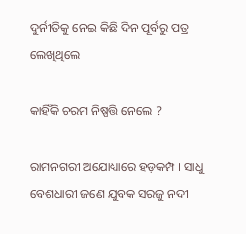ଦୁର୍ନୀତିକୁ ନେଇ କିଛି ଦିନ ପୂର୍ବରୁ ପତ୍ର ଲେଖିଥିଲେ

କାହିଁକି ଚରମ ନିଷ୍ପତ୍ତି ନେଲେ ?

ରାମନଗରୀ ଅଯୋଧ୍ୟାରେ ହଡ଼କମ୍ପ । ସାଧୁ ବେଶଧାରୀ ଜଣେ ଯୁବକ ସରଜୁ ନଦୀ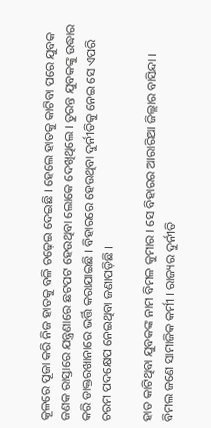କୂଳରେ ପୂଜା କରି ନିଜ ହାତକୁ ବଳି ଚଢ଼େଇ ଦେଇଛି । ହେଲେ ହାତକୁ କାଟିବା ପରେ ଯୁବକ ଜଣକ ରାସ୍ତାରେ ଯନ୍ତ୍ରଣାରେ ଛଟପଟ ହେଉଥିବା ଲୋକେ ଦେଖିଥିଲେ । ତୁରନ୍ତ ଯୁବକଙ୍କୁ ଉଦ୍ଧାର କରି ଡାକ୍ତରଖାନାରେ ଭର୍ତ୍ତି କରାଯାଇଛି । ବିହାରରେ ହେଉଥିବା ଦୁର୍ନୀତିକୁ ନେଇ ସେ ଏପରି ଚରମ ପଦକ୍ଷେପ ନେଇଥିବା ଜଣାପଡ଼ିଛି ।

ହାତ କାଟିଥିବା ଯୁବକଙ୍କ ନାମ ବିମଳ କୁମାର । ସେ ବିହାରର ଆରାରିଆ ଜିଲ୍ଲାର ବାସିନ୍ଦା । ବିମଲ ଜଣେ ସାମାଜିକ କର୍ମୀ । ରାଜ୍ୟର ଦୁର୍ନୀତି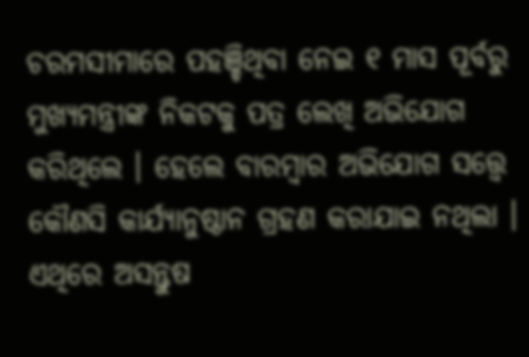ଚରମସୀମାରେ ପହଞ୍ଚିଥିବା ନେଇ ୧ ମାସ ପୂର୍ବରୁ ମୁଖ୍ୟମନ୍ତ୍ରୀଙ୍କ ନିକଟକୁ ପତ୍ର ଲେଖି ଅଭିଯୋଗ କରିଥିଲେ । ହେଲେ ବାରମ୍ବାର ଅଭିଯୋଗ ସତ୍ତ୍ୱେ କୌଣସି କାର୍ଯ୍ୟାନୁଷ୍ଠାନ ଗ୍ରହଣ କରାଯାଇ ନଥିଲା । ଏଥିରେ ଅସନ୍ତୁଷ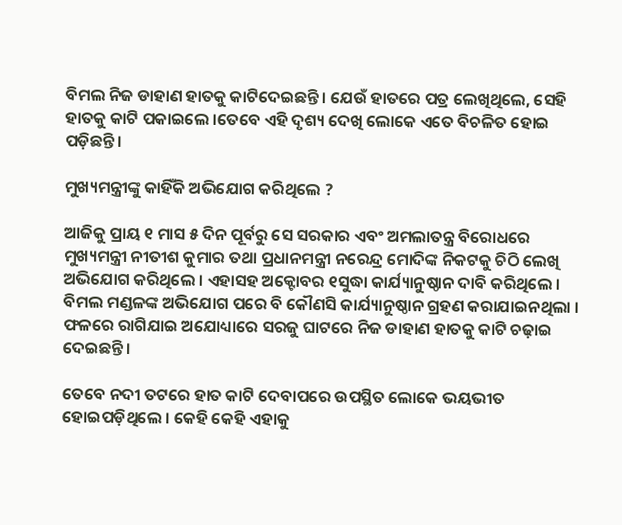ବିମଲ ନିଜ ଡାହାଣ ହାତକୁ କାଟିଦେଇଛନ୍ତି । ଯେଉଁ ହାତରେ ପତ୍ର ଲେଖିଥିଲେ, ସେହି ହାତକୁ କାଟି ପକାଇଲେ ।ତେବେ ଏହି ଦୃଶ୍ୟ ଦେଖି ଲୋକେ ଏତେ ବିଚଳିତ ହୋଇ ପଡ଼ିଛନ୍ତି ।

ମୁଖ୍ୟମନ୍ତ୍ରୀଙ୍କୁ କାହିଁକି ଅଭିଯୋଗ କରିଥିଲେ ?

ଆଜିକୁ ପ୍ରାୟ ୧ ମାସ ୫ ଦିନ ପୂର୍ବରୁ ସେ ସରକାର ଏବଂ ଅମଲାତନ୍ତ୍ର ବିରୋଧରେ ମୁଖ୍ୟମନ୍ତ୍ରୀ ନୀତୀଶ କୁମାର ତଥା ପ୍ରଧାନମନ୍ତ୍ରୀ ନରେନ୍ଦ୍ର ମୋଦିଙ୍କ ନିକଟକୁ ଚିଠି ଲେଖି ଅଭିଯୋଗ କରିଥିଲେ । ଏହାସହ ଅକ୍ଟୋବର ୧ସୁଦ୍ଧା କାର୍ଯ୍ୟାନୁଷ୍ଠାନ ଦାବି କରିଥିଲେ । ବିମଲ ମଣ୍ଡଳଙ୍କ ଅଭିଯୋଗ ପରେ ବି କୌଣସି କାର୍ଯ୍ୟାନୁଷ୍ଠାନ ଗ୍ରହଣ କରାଯାଇନଥିଲା । ଫଳରେ ରାଗିଯାଇ ଅଯୋଧ୍ୟାରେ ସରଜୁ ଘାଟରେ ନିଜ ଡାହାଣ ହାତକୁ କାଟି ଚଢ଼ାଇ ଦେଇଛନ୍ତି ।

ତେବେ ନଦୀ ତଟରେ ହାତ କାଟି ଦେବାପରେ ଉପସ୍ଥିତ ଲୋକେ ଭୟଭୀତ ହୋଇପଡ଼ିଥିଲେ । କେହି କେହି ଏହାକୁ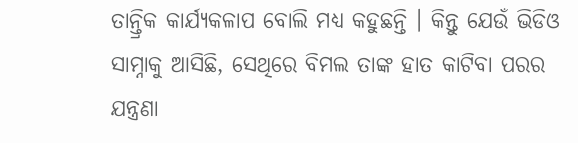ତାନ୍ତ୍ରିକ କାର୍ଯ୍ୟକଳାପ ବୋଲି ମଧ୍ୟ କହୁଛନ୍ତି । କିନ୍ତୁ ଯେଉଁ ଭିଡିଓ ସାମ୍ନାକୁ ଆସିଛି, ସେଥିରେ ବିମଲ ତାଙ୍କ ହାତ କାଟିବା ପରର ଯନ୍ତ୍ରଣା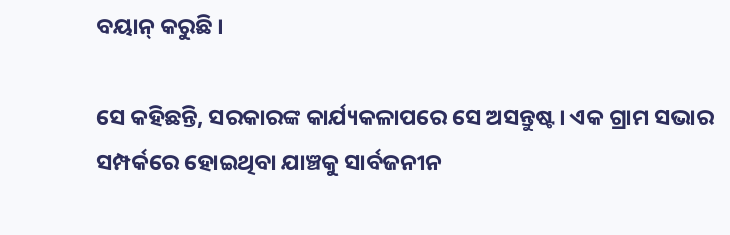ବୟାନ୍‌ କରୁଛି ।

ସେ କହିଛନ୍ତି, ସରକାରଙ୍କ କାର୍ଯ୍ୟକଳାପରେ ସେ ଅସନ୍ତୁଷ୍ଟ। ଏକ ଗ୍ରାମ ସଭାର ସମ୍ପର୍କରେ ହୋଇଥିବା ଯାଞ୍ଚକୁ ସାର୍ବଜନୀନ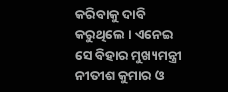କରିବାକୁ ଦାବି କରୁଥିଲେ । ଏନେଇ ସେ ବିହାର ମୁଖ୍ୟମନ୍ତ୍ରୀ ନୀତୀଶ କୁମାର ଓ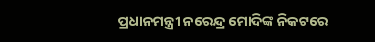ପ୍ରଧାନମନ୍ତ୍ରୀ ନରେନ୍ଦ୍ର ମୋଦିଙ୍କ ନିକଟରେ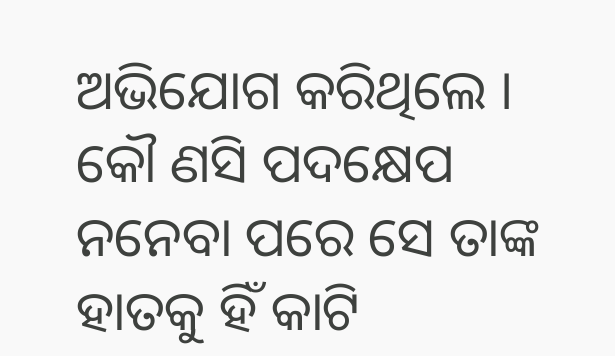ଅଭିଯୋଗ କରିଥିଲେ । କୌ ଣସି ପଦକ୍ଷେପ ନନେବା ପରେ ସେ ତାଙ୍କ ହାତକୁ ହିଁ କାଟି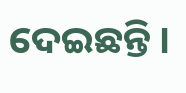ଦେଇଛନ୍ତି ।